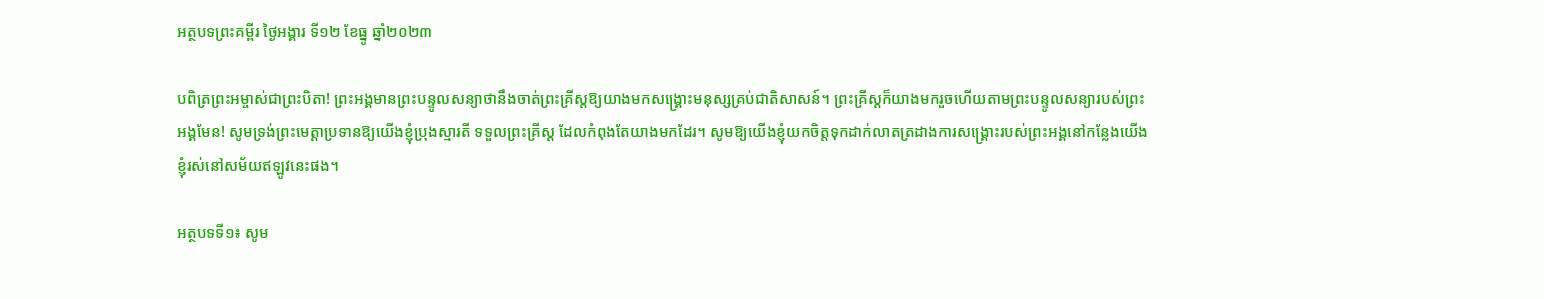អត្ថបទព្រះគម្ពីរ ថ្ងៃអង្គារ ទី១២ ខែធ្នូ ឆ្នាំ២០២៣

បពិត្រព្រះអម្ចាស់ជាព្រះបិតា! ព្រះអង្គមានព្រះបន្ទូលសន្យាថានឹងចាត់ព្រះគ្រីស្តឱ្យយាងមកសង្គ្រោះមនុស្សគ្រប់ជាតិសាសន៍។ ព្រះគ្រីស្តក៏យាងមករួចហើយតាមព្រះបន្ទូលសន្យារបស់ព្រះអង្គមែន! សូមទ្រង់ព្រះមេត្តាប្រទានឱ្យយើងខ្ញុំប្រុងស្មារតី ទទួលព្រះគ្រីស្ត ដែលកំពុងតែយាងមកដែរ។ សូមឱ្យយើងខ្ញុំយកចិត្តទុកដាក់លាតត្រដាងការសង្គ្រោះរបស់ព្រះអង្គនៅកន្លែងយើងខ្ញុំរស់នៅសម័យឥឡូវនេះផង។

អត្ថបទទី១៖ សូម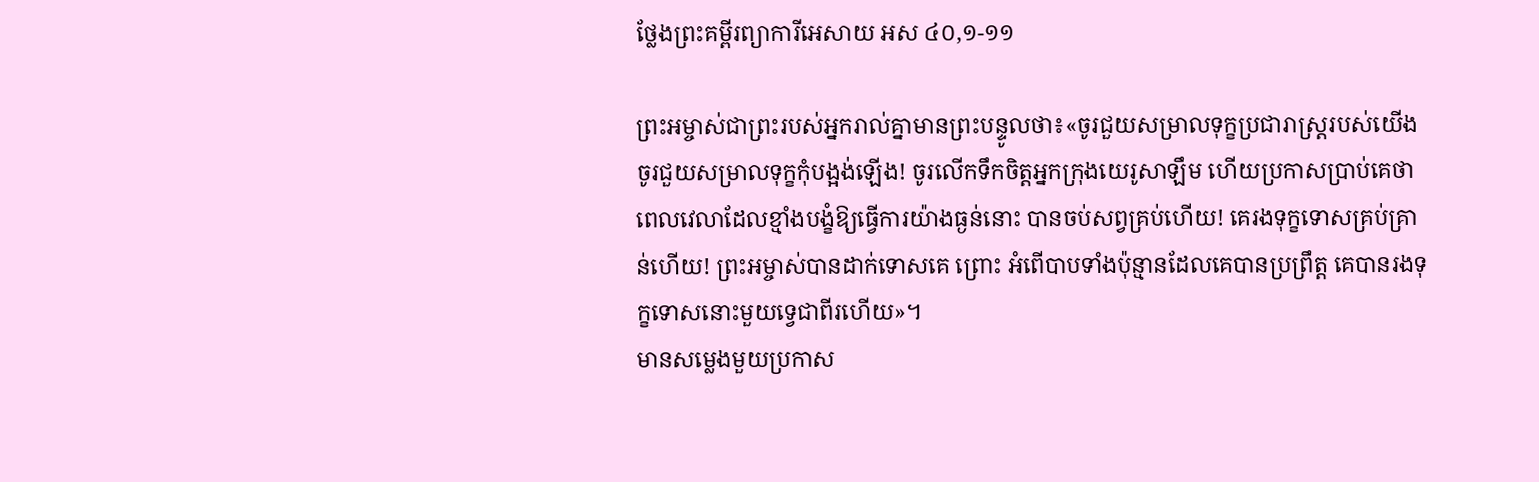ថ្លែងព្រះគម្ពីរព្យាការីអេសាយ អស ៤០,១-១១

ព្រះអម្ចាស់ជាព្រះរបស់អ្នករាល់គ្នាមានព្រះបន្ទូលថា៖«ចូរជួយសម្រាលទុក្ខប្រជារាស្ត្ររបស់យើង ចូរជួយសម្រាលទុក្ខកុំបង្អង់ឡើង! ចូរលើកទឹកចិត្តអ្នកក្រុងយេរូសាឡឹម ហើយប្រកាសប្រាប់គេថា ពេលវេលាដែលខ្មាំងបង្ខំឱ្យធ្វើការយ៉ាងធ្ងន់នោះ បានចប់សព្វគ្រប់ហើយ! គេរងទុក្ខទោសគ្រប់គ្រាន់ហើយ! ព្រះអម្ចាស់បានដាក់ទោសគេ ព្រោះ អំពើបាបទាំងប៉ុន្មានដែលគេបានប្រព្រឹត្ត គេបានរងទុក្ខទោសនោះមួយទ្វេជាពីរហើយ»។
មានសម្លេងមួយប្រកាស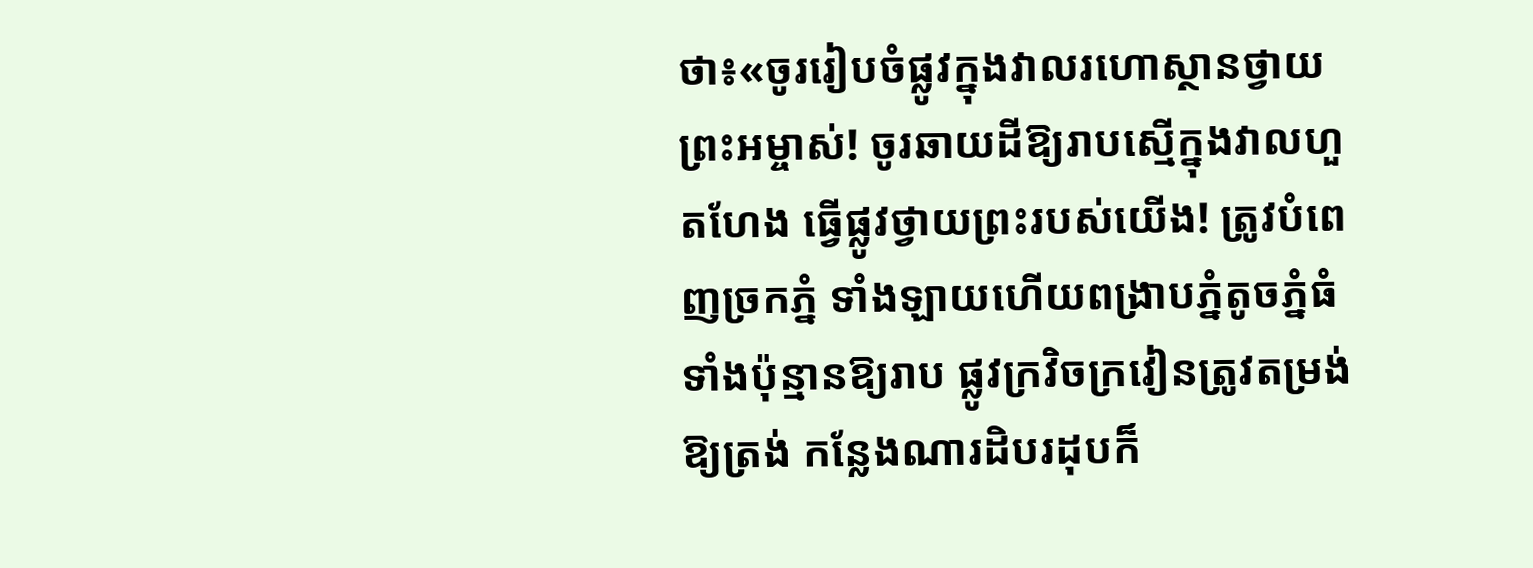ថា៖«ចូររៀបចំផ្លូវក្នុងវាលរហោស្ថានថ្វាយព្រះអម្ចាស់! ចូរឆាយដីឱ្យរាបស្មើក្នុងវាលហួតហែង ធ្វើផ្លូវថ្វាយព្រះរបស់យើង! ត្រូវបំពេញច្រកភ្នំ ទាំងឡាយហើយពង្រាបភ្នំតូចភ្នំធំទាំងប៉ុន្មានឱ្យរាប ផ្លូវក្រវិចក្រវៀនត្រូវតម្រង់ឱ្យត្រង់ កន្លែងណារដិបរដុបក៏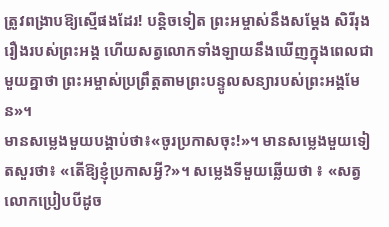ត្រូវពង្រាបឱ្យស្មើផងដែរ! បន្តិចទៀត ព្រះអម្ចាស់នឹងសម្តែង សិរីរុងរឿងរបស់ព្រះអង្គ ហើយសត្វលោកទាំងឡាយនឹងឃើញក្នុងពេលជាមួយគ្នាថា ព្រះអម្ចាស់ប្រព្រឹត្តតាមព្រះបន្ទូលសន្យារបស់ព្រះអង្គមែន»។
មានសម្លេងមួយបង្គាប់ថា៖«ចូរប្រកាសចុះ!»។ មានសម្លេងមួយទៀតសួរថា៖ «តើឱ្យខ្ញុំប្រកាសអ្វី?»។ សម្លេងទីមួយឆ្លើយថា ៖ «សត្វលោកប្រៀបបីដូច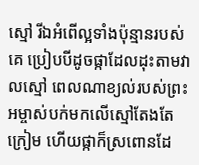ស្មៅ រីឯអំពើល្អទាំងប៉ុន្មានរបស់គេ ប្រៀបបីដូចផ្កាដែលដុះតាមវាលស្មៅ ពេលណាខ្យល់របស់ព្រះអម្ចាស់បក់មកលើស្មៅតែងតែក្រៀម ហើយផ្កាក៏ស្រពោនដែ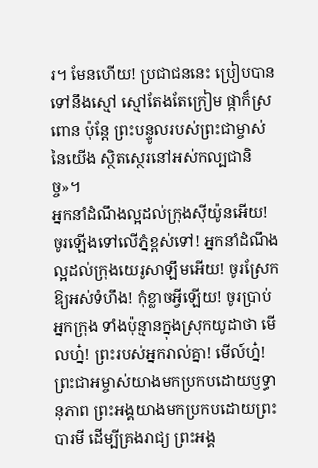រ។ មែនហើយ! ប្រជាជននេះ ប្រៀបបានទៅនឹងស្មៅ ស្មៅតែងតែក្រៀម ផ្កាក៏ស្រពោន ប៉ុន្តែ ព្រះបន្ទូលរបស់ព្រះជាម្ចាស់នៃយើង ស្ថិតស្ថេរនៅអស់កល្បជានិច្ច»។
អ្នកនាំដំណឹងល្អដល់ក្រុងស៊ីយ៉ូនអើយ! ចូរឡើងទៅលើភ្នំខ្ពស់ទៅ! អ្នកនាំដំណឹងល្អដល់ក្រុងយេរូសាឡឹមអើយ! ចូរស្រែកឱ្យអស់ទំហឹង! កុំខ្លាចអ្វីឡើយ! ចូរប្រាប់អ្នកក្រុង ទាំងប៉ុន្មានក្នុងស្រុកយូដាថា មើលហ្ន៎! ព្រះរបស់អ្នករាល់គ្នា! មើល៍ហ្ន៎! ព្រះជាអម្ចាស់យាងមកប្រកបដោយឫទ្ធានុភាព ព្រះអង្គយាងមកប្រកបដោយព្រះបារមី ដើម្បីគ្រងរាជ្យ ព្រះអង្គ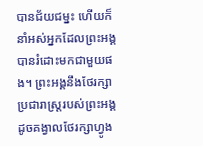បានជ័យជម្នះ ហើយក៏នាំអស់អ្នកដែលព្រះអង្គបានរំដោះមកជាមួយផង។ ព្រះអង្គនឹងថែរក្សាប្រជារាស្ត្ររបស់ព្រះអង្គ ដូចគង្វាលថែរក្សាហ្វូង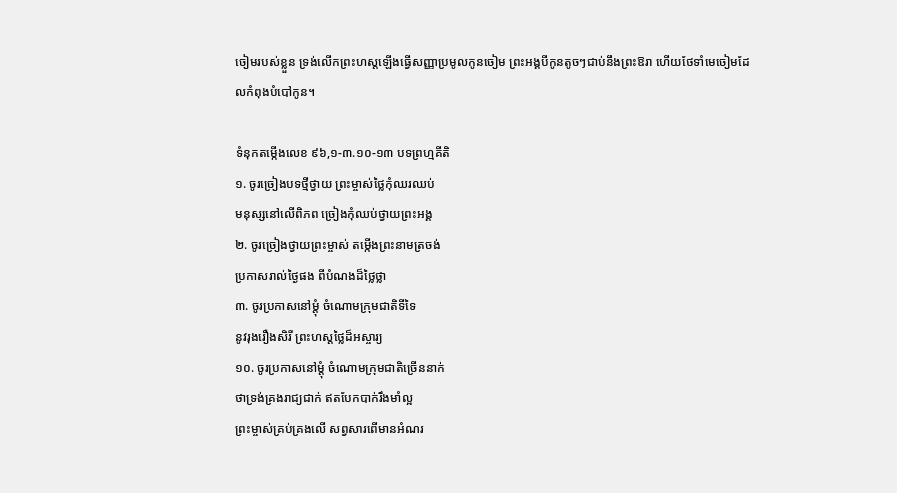ចៀមរបស់ខ្លួន ទ្រង់លើកព្រះហស្តឡើងធ្វើសញ្ញាប្រមូលកូនចៀម ព្រះអង្គបីកូនតូចៗជាប់នឹងព្រះឱរា ហើយថែទាំមេចៀមដែលកំពុងបំបៅកូន។

ទំនុកតម្កើងលេខ ៩៦,១-៣.១០-១៣ បទព្រហ្មគីតិ
១. ចូរច្រៀងបទថ្មីថ្វាយ ព្រះម្ចាស់ថ្លៃកុំឈរឈប់
មនុស្សនៅលើពិភព ច្រៀងកុំឈប់ថ្វាយព្រះអង្គ
២. ចូរច្រៀងថ្វាយព្រះម្ចាស់ តម្កើងព្រះនាមត្រចង់
ប្រកាសរាល់ថ្ងៃផង ពីបំណងដ៏ថ្លៃថ្លា
៣. ចូរប្រកាសនៅម្តុំ ចំណោមក្រុមជាតិទីទៃ
នូវរុងរឿងសិរី ព្រះហស្តថ្លៃដ៏អស្ចារ្យ
១០. ចូរប្រកាសនៅម្តុំ ចំណោមក្រុមជាតិច្រើននាក់
ថាទ្រង់គ្រងរាជ្យជាក់ ឥតបែកបាក់រឹងមាំល្អ
ព្រះម្ចាស់គ្រប់គ្រងលើ សព្វសារពើមានអំណរ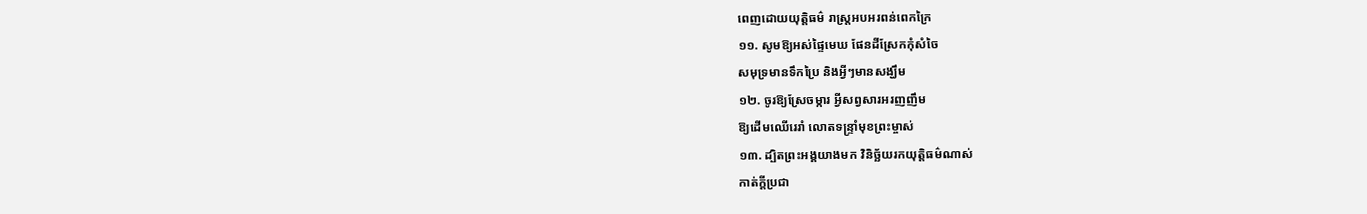ពេញដោយយុត្តិធម៌ រាស្ត្រអបអរពន់ពេកក្រៃ
១១. សូមឱ្យអស់ផ្ទៃមេឃ ផែនដីស្រែកកុំសំចៃ
សមុទ្រមានទឹកប្រៃ និងអ្វីៗមានសង្ឃឹម
១២. ចូរឱ្យស្រែចម្ការ អ្វីសព្វសារអរញញឹម
ឱ្យដើមឈើរេរាំ លោតទន្រ្ទាំមុខព្រះម្ចាស់
១៣. ដ្បិតព្រះអង្គយាងមក វិនិច្ឆ័យរកយុត្តិធម៌ណាស់
កាត់ក្តីប្រជា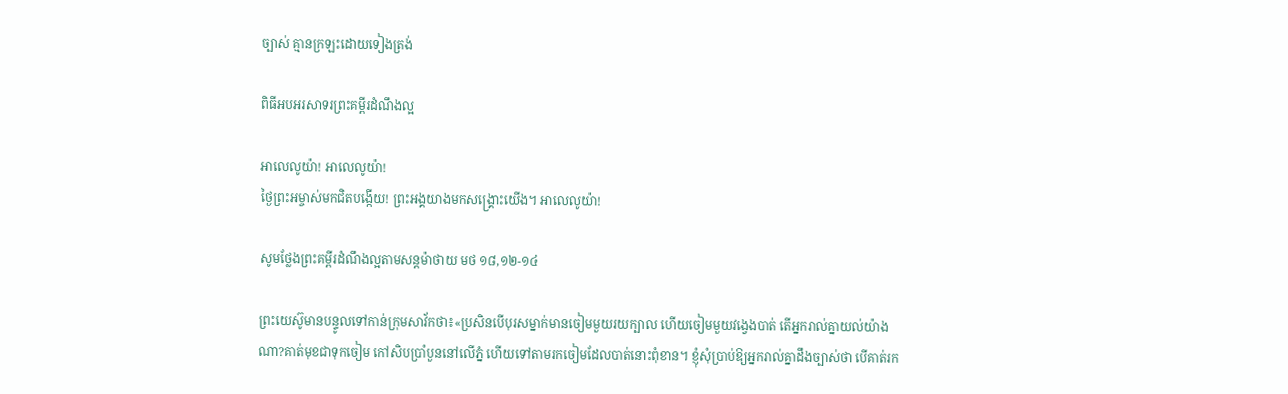ច្បាស់ គ្មានក្រឡះដោយទៀងត្រង់

ពិធីអបអរសាទរព្រះគម្ពីរដំណឹងល្អ

អាលេលូយ៉ា! អាលេលូយ៉ា!
ថ្ងៃព្រះអម្ចាស់មកជិតបង្កើយ! ព្រះអង្គយាងមកសង្គ្រោះយើង។ អាលេលូយ៉ា!

សូមថ្លែងព្រះគម្ពីរដំណឹងល្អតាមសន្តម៉ាថាយ មថ ១៨,១២-១៤

ព្រះយេស៊ូមានបន្ទូលទៅកាន់ក្រុមសាវ័កថា៖«ប្រសិនបើបុរសម្នាក់មានចៀមមួយរយក្បាល ហើយចៀមមួយវង្វេងបាត់ តើអ្នករាល់គ្នាយល់យ៉ាងណា?គាត់មុខជាទុកចៀម កៅសិបប្រាំបួននៅលើភ្នំ ហើយទៅតាមរកចៀមដែលបាត់នោះពុំខាន។ ខ្ញុំសុំប្រាប់ឱ្យអ្នករាល់គ្នាដឹងច្បាស់ថា បើគាត់រក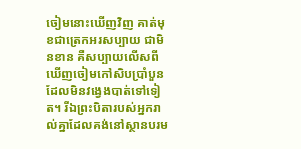ចៀមនោះឃើញវិញ គាត់មុខជាត្រេកអរសប្បាយ ជាមិនខាន គឺសប្បាយលើសពីឃើញចៀមកៅសិបប្រាំបួនដែលមិនវង្វេងបាត់ទៅទៀត។ រីឯព្រះបិតារបស់អ្នករាល់គ្នាដែលគង់នៅស្ថានបរម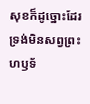សុខក៏ដូច្នោះដែរ ទ្រង់មិនសព្វព្រះហឫទ័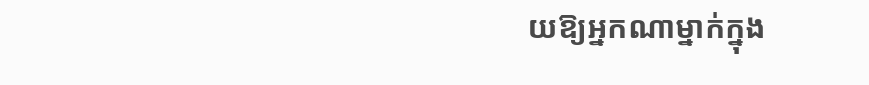យឱ្យអ្នកណាម្នាក់ក្នុង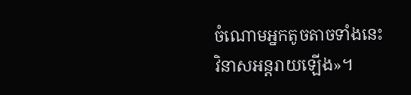ចំណោមអ្នកតូចតាចទាំងនេះវិនាសអន្តរាយឡើង»។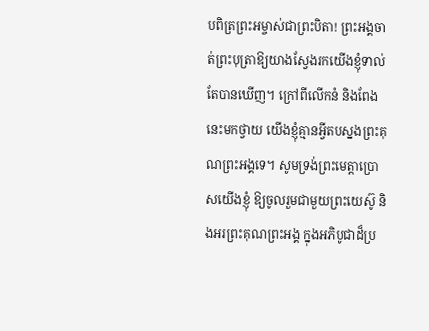បពិត្រព្រះអម្ចាស់ជាព្រះបិតា! ព្រះអង្គចាត់ព្រះបុត្រាឱ្យយាងស្វែងរកយើងខ្ញុំទាល់តែបានឃើញ។ ក្រៅពីលើកនំ និងពែងនេះមកថ្វាយ យើងខ្ញុំគ្មានអ្វីតបស្នងព្រះគុណព្រះអង្គទេ។ សូមទ្រង់ព្រះមេត្តាប្រោសយើងខ្ញុំ ឱ្យចូលរួមជាមួយព្រះយេស៊ូ និងអរព្រះគុណព្រះអង្គ ក្នុងអភិបូជាដ៏ប្រ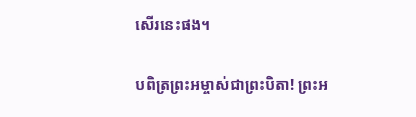សើរនេះផង។

បពិត្រព្រះអម្ចាស់ជាព្រះបិតា! ព្រះអ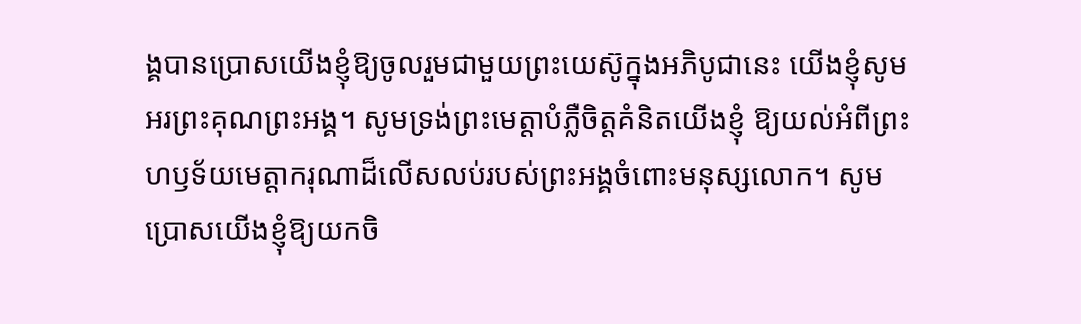ង្គបានប្រោសយើងខ្ញុំឱ្យចូលរួមជាមួយព្រះយេស៊ូក្នុងអភិបូជានេះ យើងខ្ញុំសូមអរព្រះគុណព្រះអង្គ។ សូមទ្រង់ព្រះមេត្តាបំភ្លឺចិត្តគំនិតយើងខ្ញុំ ឱ្យយល់អំពីព្រះហឫទ័យមេត្តាករុណាដ៏លើសលប់របស់ព្រះអង្គចំពោះមនុស្សលោក។ សូមប្រោសយើងខ្ញុំឱ្យយកចិ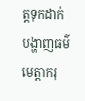ត្តទុកដាក់បង្ហាញធម៌មេត្តាករុ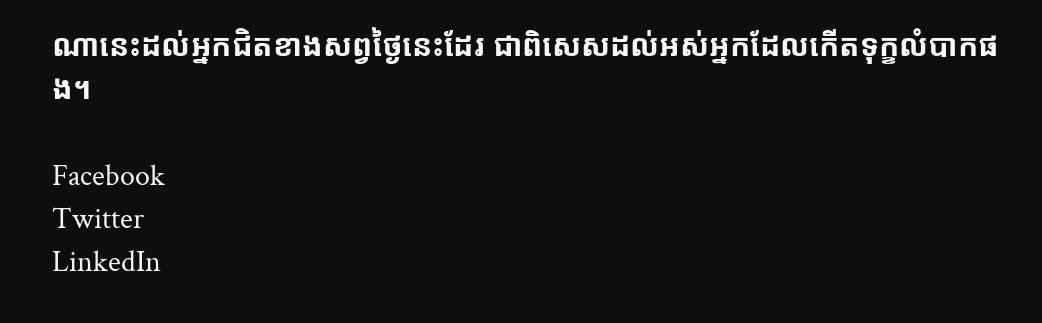ណានេះដល់អ្នកជិតខាងសព្វថ្ងៃនេះដែរ ជាពិសេសដល់អស់អ្នកដែលកើតទុក្ខលំបាកផង។

Facebook
Twitter
LinkedIn